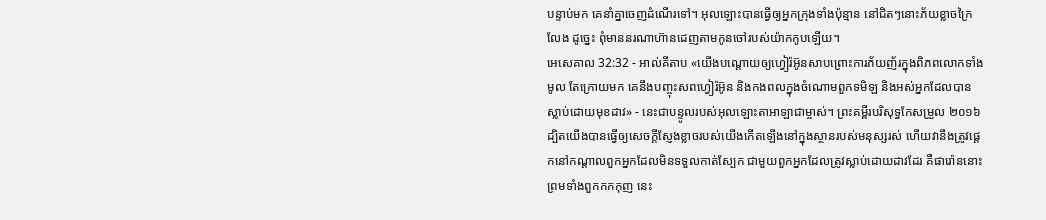បន្ទាប់មក គេនាំគ្នាចេញដំណើរទៅ។ អុលឡោះបានធ្វើឲ្យអ្នកក្រុងទាំងប៉ុន្មាន នៅជិតៗនោះភ័យខ្លាចក្រៃលែង ដូច្នេះ ពុំមាននរណាហ៊ានដេញតាមកូនចៅរបស់យ៉ាកកូបឡើយ។
អេសេគាល 32:32 - អាល់គីតាប «យើងបណ្ដោយឲ្យហ្វៀរ៉អ៊ូនសាបព្រោះការភ័យញ័រក្នុងពិភពលោកទាំងមូល តែក្រោយមក គេនឹងបញ្ចុះសពហ្វៀរ៉អ៊ូន និងកងពលក្នុងចំណោមពួកទមិឡ និងអស់អ្នកដែលបានស្លាប់ដោយមុខដាវ» - នេះជាបន្ទូលរបស់អុលឡោះតាអាឡាជាម្ចាស់។ ព្រះគម្ពីរបរិសុទ្ធកែសម្រួល ២០១៦ ដ្បិតយើងបានធ្វើឲ្យសេចក្ដីស្ញែងខ្លាចរបស់យើងកើតឡើងនៅក្នុងស្ថានរបស់មនុស្សរស់ ហើយវានឹងត្រូវផ្តេកនៅកណ្ដាលពួកអ្នកដែលមិនទទួលកាត់ស្បែក ជាមួយពួកអ្នកដែលត្រូវស្លាប់ដោយដាវដែរ គឺផារ៉ោននោះ ព្រមទាំងពួកកកកុញ នេះ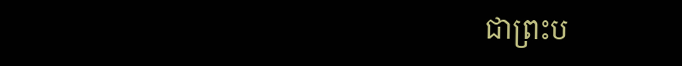ជាព្រះប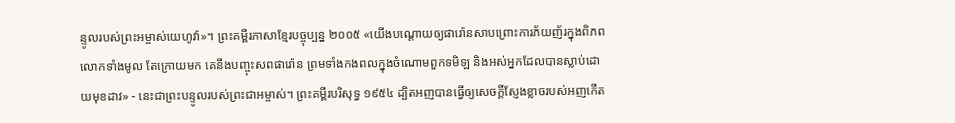ន្ទូលរបស់ព្រះអម្ចាស់យេហូវ៉ា»។ ព្រះគម្ពីរភាសាខ្មែរបច្ចុប្បន្ន ២០០៥ «យើងបណ្ដោយឲ្យផារ៉ោនសាបព្រោះការភ័យញ័រក្នុងពិភពលោកទាំងមូល តែក្រោយមក គេនឹងបញ្ចុះសពផារ៉ោន ព្រមទាំងកងពលក្នុងចំណោមពួកទមិឡ និងអស់អ្នកដែលបានស្លាប់ដោយមុខដាវ» - នេះជាព្រះបន្ទូលរបស់ព្រះជាអម្ចាស់។ ព្រះគម្ពីរបរិសុទ្ធ ១៩៥៤ ដ្បិតអញបានធ្វើឲ្យសេចក្ដីស្ញែងខ្លាចរបស់អញកើត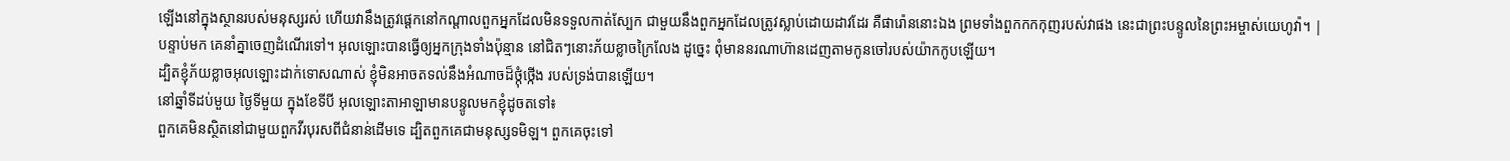ឡើងនៅក្នុងស្ថានរបស់មនុស្សរស់ ហើយវានឹងត្រូវផ្តេកនៅកណ្តាលពួកអ្នកដែលមិនទទួលកាត់ស្បែក ជាមួយនឹងពួកអ្នកដែលត្រូវស្លាប់ដោយដាវដែរ គឺផារ៉ោននោះឯង ព្រមទាំងពួកកកកុញរបស់វាផង នេះជាព្រះបន្ទូលនៃព្រះអម្ចាស់យេហូវ៉ា។ |
បន្ទាប់មក គេនាំគ្នាចេញដំណើរទៅ។ អុលឡោះបានធ្វើឲ្យអ្នកក្រុងទាំងប៉ុន្មាន នៅជិតៗនោះភ័យខ្លាចក្រៃលែង ដូច្នេះ ពុំមាននរណាហ៊ានដេញតាមកូនចៅរបស់យ៉ាកកូបឡើយ។
ដ្បិតខ្ញុំភ័យខ្លាចអុលឡោះដាក់ទោសណាស់ ខ្ញុំមិនអាចតទល់នឹងអំណាចដ៏ថ្កុំថ្កើង របស់ទ្រង់បានឡើយ។
នៅឆ្នាំទីដប់មួយ ថ្ងៃទីមួយ ក្នុងខែទីបី អុលឡោះតាអាឡាមានបន្ទូលមកខ្ញុំដូចតទៅ៖
ពួកគេមិនស្ថិតនៅជាមួយពួកវីរបុរសពីជំនាន់ដើមទេ ដ្បិតពួកគេជាមនុស្សទមិឡ។ ពួកគេចុះទៅ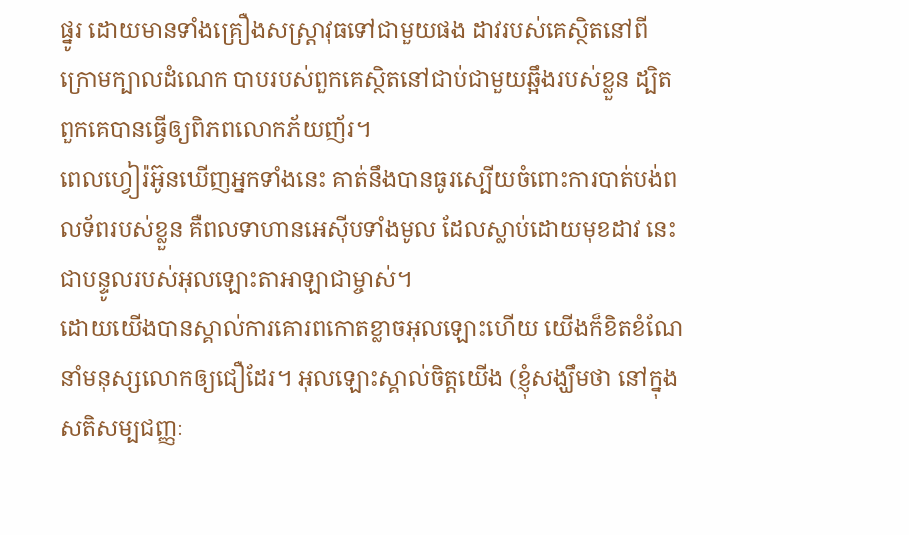ផ្នូរ ដោយមានទាំងគ្រឿងសស្រ្ដាវុធទៅជាមួយផង ដាវរបស់គេស្ថិតនៅពីក្រោមក្បាលដំណេក បាបរបស់ពួកគេស្ថិតនៅជាប់ជាមួយឆ្អឹងរបស់ខ្លួន ដ្បិតពួកគេបានធ្វើឲ្យពិភពលោកភ័យញ័រ។
ពេលហ្វៀរ៉អ៊ូនឃើញអ្នកទាំងនេះ គាត់នឹងបានធូរស្បើយចំពោះការបាត់បង់ពលទ័ពរបស់ខ្លួន គឺពលទាហានអេស៊ីបទាំងមូល ដែលស្លាប់ដោយមុខដាវ នេះជាបន្ទូលរបស់អុលឡោះតាអាឡាជាម្ចាស់។
ដោយយើងបានស្គាល់ការគោរពកោតខ្លាចអុលឡោះហើយ យើងក៏ខិតខំណែនាំមនុស្សលោកឲ្យជឿដែរ។ អុលឡោះស្គាល់ចិត្ដយើង (ខ្ញុំសង្ឃឹមថា នៅក្នុងសតិសម្បជញ្ញៈ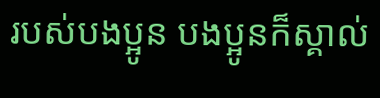របស់បងប្អូន បងប្អូនក៏ស្គាល់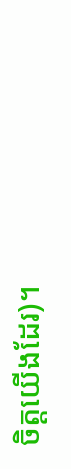ចិត្ដយើងដែរ)។